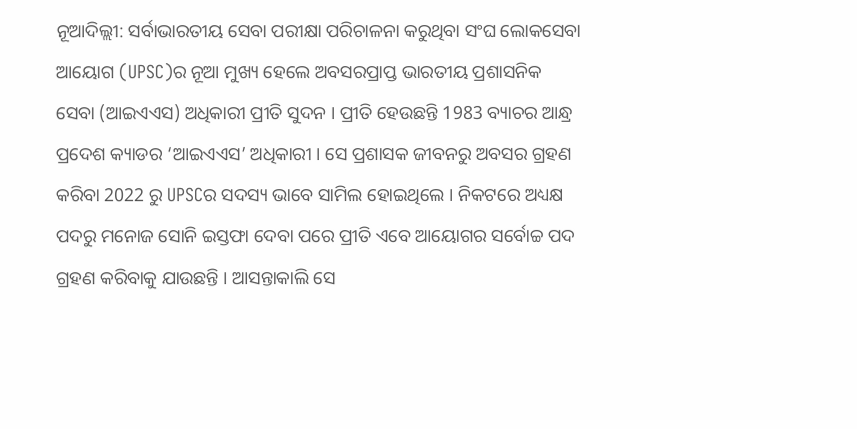ନୂଆଦିଲ୍ଲୀ: ସର୍ବାଭାରତୀୟ ସେବା ପରୀକ୍ଷା ପରିଚାଳନା କରୁଥିବା ସଂଘ ଲୋକସେବା ଆୟୋଗ (UPSC)ର ନୂଆ ମୁଖ୍ୟ ହେଲେ ଅବସରପ୍ରାପ୍ତ ଭାରତୀୟ ପ୍ରଶାସନିକ ସେବା (ଆଇଏଏସ) ଅଧିକାରୀ ପ୍ରୀତି ସୁଦନ । ପ୍ରୀତି ହେଉଛନ୍ତି 1983 ବ୍ୟାଚର ଆନ୍ଧ୍ର ପ୍ରଦେଶ କ୍ୟାଡର ‘ଆଇଏଏସ’ ଅଧିକାରୀ । ସେ ପ୍ରଶାସକ ଜୀବନରୁ ଅବସର ଗ୍ରହଣ କରିବା 2022 ରୁ UPSCର ସଦସ୍ୟ ଭାବେ ସାମିଲ ହୋଇଥିଲେ । ନିକଟରେ ଅଧ୍ୟକ୍ଷ ପଦରୁ ମନୋଜ ସୋନି ଇସ୍ତଫା ଦେବା ପରେ ପ୍ରୀତି ଏବେ ଆୟୋଗର ସର୍ବୋଚ୍ଚ ପଦ ଗ୍ରହଣ କରିବାକୁ ଯାଉଛନ୍ତି । ଆସନ୍ତାକାଲି ସେ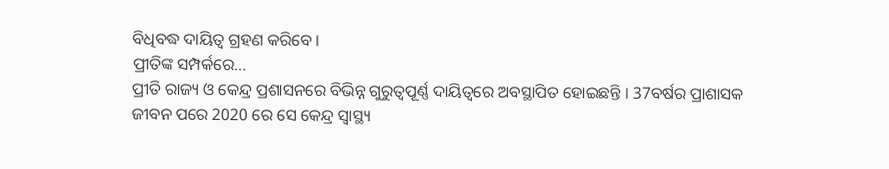ବିଧିବଦ୍ଧ ଦାୟିତ୍ବ ଗ୍ରହଣ କରିବେ ।
ପ୍ରୀତିଙ୍କ ସମ୍ପର୍କରେ...
ପ୍ରୀତି ରାଜ୍ୟ ଓ କେନ୍ଦ୍ର ପ୍ରଶାସନରେ ବିଭିନ୍ନ ଗୁରୁତ୍ବପୂର୍ଣ୍ଣ ଦାୟିତ୍ବରେ ଅବସ୍ଥାପିତ ହୋଇଛନ୍ତି । 37ବର୍ଷର ପ୍ରାଶାସକ ଜୀବନ ପରେ 2020 ରେ ସେ କେନ୍ଦ୍ର ସ୍ବାସ୍ଥ୍ୟ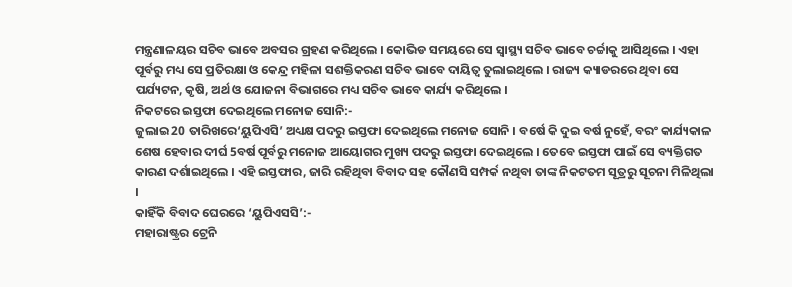ମନ୍ତ୍ରଣାଳୟର ସଚିବ ଭାବେ ଅବସର ଗ୍ରହଣ କରିଥିଲେ । କୋଭିଡ ସମୟରେ ସେ ସ୍ବାସ୍ଥ୍ୟ ସଚିବ ଭାବେ ଚର୍ଚ୍ଚାକୁ ଆସିଥିଲେ । ଏହା ପୂର୍ବରୁ ମଧ୍ୟ ସେ ପ୍ରତିରକ୍ଷା ଓ କେନ୍ଦ୍ର ମହିଳା ସଶକ୍ତିକରଣ ସଚିବ ଭାବେ ଦାୟିତ୍ବ ତୁଲାଇଥିଲେ । ରାଜ୍ୟ କ୍ୟାଡରରେ ଥିବା ସେ ପର୍ଯ୍ୟଟନ, କୃଷି, ଅର୍ଥ ଓ ଯୋଜନା ବିଭାଗରେ ମଧ୍ୟ ସଚିବ ଭାବେ କାର୍ଯ୍ୟ କରିଥିଲେ ।
ନିକଟରେ ଇସ୍ତଫା ଦେଇଥିଲେ ମନୋଜ ସୋନି:-
ଜୁଲାଇ 20 ତାରିଖରେ‘ୟୁପିଏସି’ ଅଧ୍ୟକ୍ଷ ପଦରୁ ଇସ୍ତଫା ଦେଇଥିଲେ ମନୋଜ ସୋନି । ବର୍ଷେ କି ଦୁଇ ବର୍ଷ ନୁହେଁ, ବରଂ କାର୍ଯ୍ୟକାଳ ଶେଷ ହେବାର ଦୀର୍ଘ 5ବର୍ଷ ପୂର୍ବରୁ ମନୋଜ ଆୟୋଗର ମୁଖ୍ୟ ପଦରୁ ଇସ୍ତଫା ଦେଇଥିଲେ । ତେବେ ଇସ୍ତଫା ପାଇଁ ସେ ବ୍ୟକ୍ତିଗତ କାରଣ ଦର୍ଶାଇଥିଲେ । ଏହି ଇସ୍ତଫାର, ଜାରି ରହିଥିବା ବିବାଦ ସହ କୌଣସି ସମ୍ପର୍କ ନଥିବା ତାଙ୍କ ନିକଟତମ ସୂତ୍ରରୁ ସୂଚନା ମିଳିଥିଲା ।
କାହିଁକି ବିବାଦ ଘେରରେ ‘ୟୁପିଏସସି’:-
ମହାରାଷ୍ଟ୍ରର ଟ୍ରେନି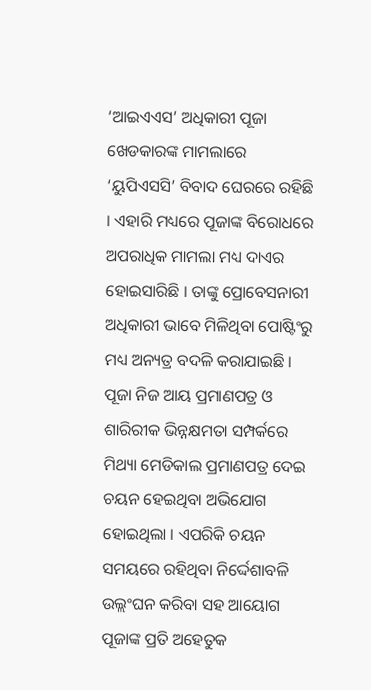‘ଆଇଏଏସ’ ଅଧିକାରୀ ପୂଜା ଖେଡକାରଙ୍କ ମାମଲାରେ ‘ୟୁପିଏସସି’ ବିବାଦ ଘେରରେ ରହିଛି । ଏହାରି ମଧ୍ୟରେ ପୂଜାଙ୍କ ବିରୋଧରେ ଅପରାଧିକ ମାମଲା ମଧ୍ୟ ଦାଏର ହୋଇସାରିଛି । ତାଙ୍କୁ ପ୍ରୋବେସନାରୀ ଅଧିକାରୀ ଭାବେ ମିଳିଥିବା ପୋଷ୍ଟିଂରୁ ମଧ୍ୟ ଅନ୍ୟତ୍ର ବଦଳି କରାଯାଇଛି । ପୂଜା ନିଜ ଆୟ ପ୍ରମାଣପତ୍ର ଓ ଶାରିରୀକ ଭିନ୍ନକ୍ଷମତା ସମ୍ପର୍କରେ ମିଥ୍ୟା ମେଡିକାଲ ପ୍ରମାଣପତ୍ର ଦେଇ ଚୟନ ହେଇଥିବା ଅଭିଯୋଗ ହୋଇଥିଲା । ଏପରିକି ଚୟନ ସମୟରେ ରହିଥିବା ନିର୍ଦ୍ଦେଶାବଳି ଉଲ୍ଲଂଘନ କରିବା ସହ ଆୟୋଗ ପୂଜାଙ୍କ ପ୍ରତି ଅହେତୁକ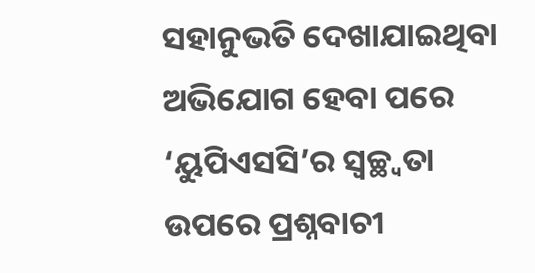ସହାନୁଭତି ଦେଖାଯାଇଥିବା ଅଭିଯୋଗ ହେବା ପରେ ‘ୟୁପିଏସସି’ର ସ୍ବଚ୍ଛ୍ବତା ଉପରେ ପ୍ରଶ୍ନବାଚୀ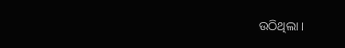ଉଠିଥିଲା ।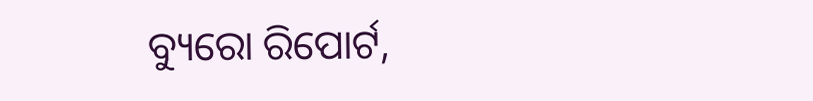ବ୍ୟୁରୋ ରିପୋର୍ଟ,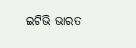ଇଟିଭି ଭାରତ